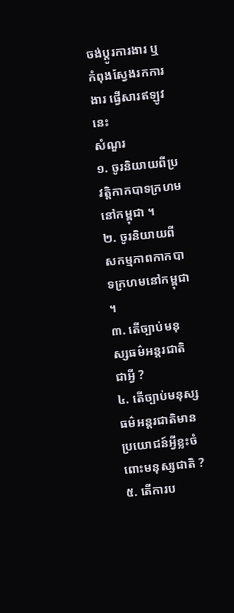ចង់ប្តូរការងារ ឬ កំពុងស្វែងរកការងារ ផ្វើសារឥឡូវនេះ
សំណួរ
១. ចូរនិយាយពីប្រវត្តិកាកបាទក្រហមនៅកម្ពុជា ។
២. ចូរនិយាយពីសកម្មភាពកាកបាទក្រហមនៅកម្ពុជា ។
៣. តើច្បាប់មនុស្សធម៌អន្តរជាតិជាអ្វី ?
៤. តើច្បាប់មនុស្សធម៌អន្តរជាតិមានប្រយោជន៍អ្វីខ្លះចំពោះមនុស្សជាតិ ?
៥. តើការប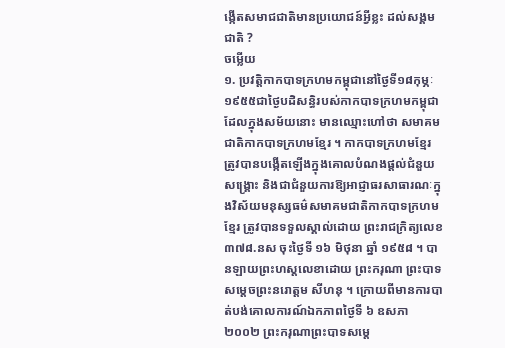ង្កើតសមាជជាតិមានប្រយោជន៍អ្វីខ្លះ ដល់សង្គមជាតិ ?
ចម្លើយ
១. ប្រវត្តិកាកបាទក្រហមកម្ពុជានៅថ្ងៃទី១៨កុម្ភៈ១៩៥៥ជាថ្ងៃបដិសន្ធិរបស់កាកបាទក្រហមកម្ពុជា ដែលក្នុងសម័យនោះ មានឈ្មោះហៅថា សមាគមជាតិកាកបាទក្រហមខ្មែរ ។ កាកបាទក្រហមខ្មែរ ត្រូវបានបង្កើតឡើងក្នុងគោលបំណងផ្តល់ជំនួយសង្រ្គោះ និងជាជំនួយការឱ្យអាជ្ញាធរសាធារណៈក្នុងវិស័យមនុស្សធម៌សមាគមជាតិកាកបាទក្រហមខ្មែរ ត្រូវបានទទួលស្គាល់ដោយ ព្រះរាជក្រិត្យលេខ ៣៧៨.នស ចុះថ្ងៃទី ១៦ មិថុនា ឆ្នាំ ១៩៥៨ ។ បានឡាយព្រះហស្តលេខាដោយ ព្រះករុណា ព្រះបាទសម្តេចព្រះនរោត្តម សីហនុ ។ ក្រោយពីមានការបាត់បង់គោលការណ៍ឯកភាពថ្ងៃទី ៦ ឧសភា ២០០២ ព្រះករុណាព្រះបាទសម្តេ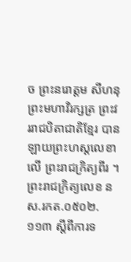ច ព្រះនរោត្តម សីហនុ ព្រះមហាវិរក្សត្រ ព្រះវររាជបិតាជាតិខ្មែរ បានឡាយព្រះហស្តលេខាលើ ព្រះរាជក្រិត្យពីរ ។ ព្រះរាជក្រិត្យលេខ នស.រកត.០៥០២.១១៣ ស្តីពីការទ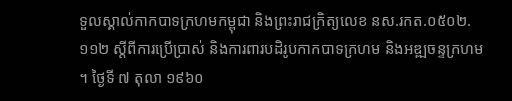ទួលស្គាល់កាកបាទក្រហមកម្ពុជា និងព្រះរាជក្រិត្យលេខ នស.រកត.០៥០២.១១២ ស្តីពីការប្រើប្រាស់ និងការពារបដិរូបកាកបាទក្រហម និងអឌ្ឍចន្ទក្រហម ។ ថ្ងៃទី ៧ តុលា ១៩៦០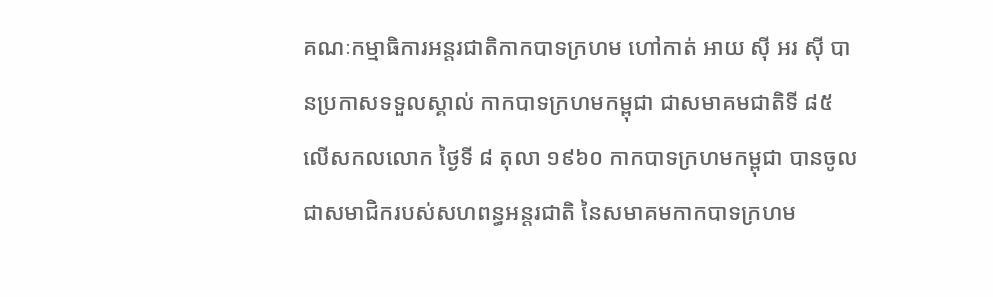គណៈកម្មាធិការអន្តរជាតិកាកបាទក្រហម ហៅកាត់ អាយ ស៊ី អរ ស៊ី បានប្រកាសទទួលស្គាល់ កាកបាទក្រហមកម្ពុជា ជាសមាគមជាតិទី ៨៥ លើសកលលោក ថ្ងៃទី ៨ តុលា ១៩៦០ កាកបាទក្រហមកម្ពុជា បានចូលជាសមាជិករបស់សហពន្ធអន្តរជាតិ នៃសមាគមកាកបាទក្រហម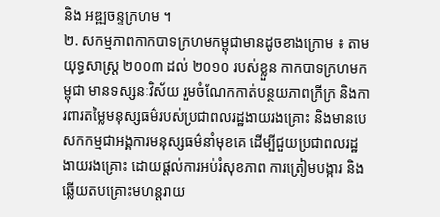និង អឌ្ឍចន្ទក្រហម ។
២. សកម្មភាពកាកបាទក្រហមកម្ពុជាមានដូចខាងក្រោម ៖ តាមយុទ្ធសាស្រ្ត ២០០៣ ដល់ ២០១០ របស់ខ្លួន កាកបាទក្រហមកម្ពុជា មានទស្សនៈវិស័យ រួមចំណែកកាត់បន្ថយភាពក្រីក្រ និងការពារតម្លៃមនុស្សធម៌របស់ប្រជាពលរដ្ឋងាយរងគ្រោះ និងមានបេសកកម្មជាអង្គការមនុស្សធម៌នាំមុខគេ ដើម្បីជួយប្រជាពលរដ្ឋងាយរងគ្រោះ ដោយផ្តល់ការអប់រំសុខភាព ការត្រៀមបង្ការ និងឆ្លើយតបគ្រោះមហន្តរាយ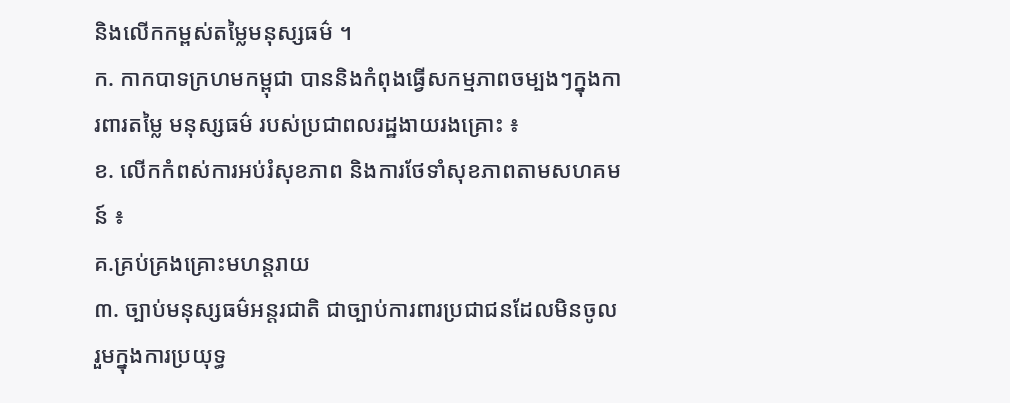និងលើកកម្ពស់តម្លៃមនុស្សធម៌ ។
ក. កាកបាទក្រហមកម្ពុជា បាននិងកំពុងធ្វើសកម្មភាពចម្បងៗក្នុងការពារតម្លៃ មនុស្សធម៌ របស់ប្រជាពលរដ្ឋងាយរងគ្រោះ ៖
ខ. លើកកំពស់ការអប់រំសុខភាព និងការថែទាំសុខភាពតាមសហគមន៍ ៖
គ.គ្រប់គ្រងគ្រោះមហន្តរាយ
៣. ច្បាប់មនុស្សធម៌អន្តរជាតិ ជាច្បាប់ការពារប្រជាជនដែលមិនចូលរួមក្នុងការប្រយុទ្ធ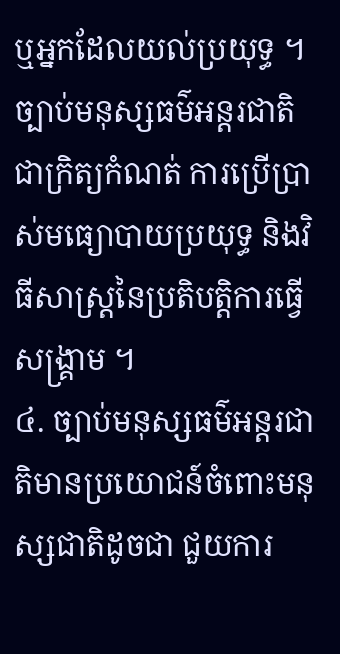ឬអ្នកដែលយល់ប្រយុទ្ធ ។ ច្បាប់មនុស្សធម៌អន្តរជាតិ ជាក្រិត្យកំណត់ ការប្រើប្រាស់មធ្យោបាយប្រយុទ្ធ និងវិធីសាស្រ្តនៃប្រតិបត្តិការធ្វើសង្រ្គាម ។
៤. ច្បាប់មនុស្សធម៌អន្តរជាតិមានប្រយោជន៍ចំពោះមនុស្សជាតិដូចជា ជួយការ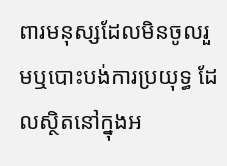ពារមនុស្សដែលមិនចូលរួមឬបោះបង់ការប្រយុទ្ធ ដែលស្ថិតនៅក្នុងអ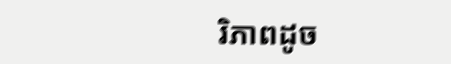រិភាពដូច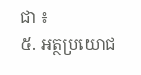ជា ៖
៥. អត្ថប្រយោជ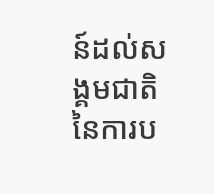ន៍ដល់សង្គមជាតិ នៃការប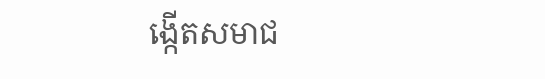ង្កើតសមាជ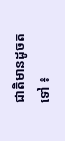ជាតិមានដូចតទៅ ៖